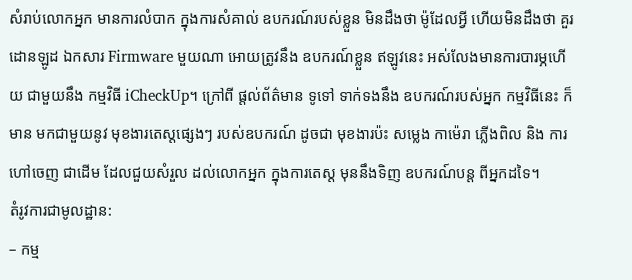សំរាប់លោកអ្នក មានការលំបាក ក្នុងការសំគាល់ ឧបករណ៍របស់ខ្លួន មិនដឹងថា ម៉ូដែលអ្វី ហើយមិនដឹងថា គួរដោនឡូដ ឯកសារ Firmware មួយណា អោយត្រូវនឹង ឧបករណ៍ខ្លួន ឥឡូវនេះ អស់លែងមានការបារម្ភហើយ ជាមួយនឹង កម្មវិធី iCheckUp។ ក្រៅពី ផ្តល់ព័ត៌មាន ទូទៅ ទាក់ទងនឹង ឧបករណ៍របស់អ្នក កម្មវិធីនេះ ក៏មាន មកជាមួយនូវ មុខងារតេស្តផ្សេងៗ របស់ឧបករណ៍ ដូចជា មុខងារប៉ះ សម្លេង កាម៉េរា ភ្លើងពិល និង ការហៅចេញ ជាដើម ដែលជួយសំរួល ដល់លោកអ្នក ក្នុងការតេស្ត មុននឹងទិញ ឧបករណ៍បន្ត ពីអ្នកដទៃ។
តំរូវការជាមូលដ្ឋាន:
– កម្ម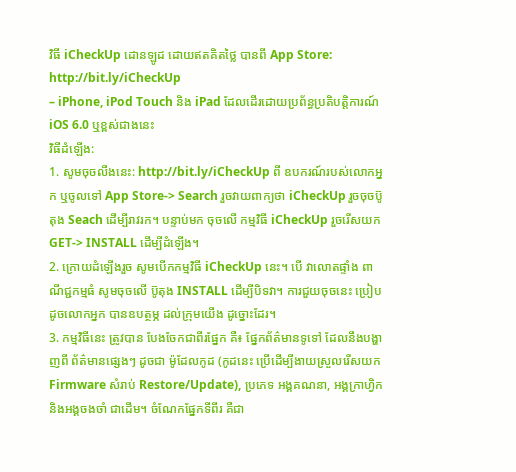វិធី iCheckUp ដោនឡូដ ដោយឥតគិតថ្លៃ បានពី App Store: http://bit.ly/iCheckUp
– iPhone, iPod Touch និង iPad ដែលដើរដោយប្រព័ន្ធប្រតិបត្តិការណ៍ iOS 6.0 ឬខ្ពស់ជាងនេះ
វិធីដំឡើង:
1. សូមចុចលីងនេះ: http://bit.ly/iCheckUp ពី ឧបករណ៍របស់លោកអ្នក ឬចូលទៅ App Store-> Search រួចវាយពាក្យថា iCheckUp រួចចុចប៊ូតុង Seach ដើម្បីរាវរក។ បន្ទាប់មក ចុចលើ កម្មវិធី iCheckUp រួចរើសយក GET-> INSTALL ដើម្បីដំឡើង។
2. ក្រោយដំឡើងរួច សូមបើកកម្មវិធី iCheckUp នេះ។ បើ វាលោតផ្ទាំង ពាណីជ្ជកម្មធំ សូមចុចលើ ប៊ូតុង INSTALL ដើម្បីបិទវា។ ការជួយចុចនេះ ប្រៀបដូចលោកអ្នក បានឧបត្ថម្ភ ដល់ក្រុមយើង ដូច្នោះដែរ។
3. កម្មវិធីនេះ ត្រូវបាន បែងចែកជាពីរផ្នែក គឺ៖ ផ្នែកព័ត៌មានទូទៅ ដែលនឹងបង្ហាញពី ព័ត៌មានផ្សេងៗ ដូចជា ម៉ូដែលកូដ (កូដនេះ ប្រើដើម្បីងាយស្រួលរើសយក Firmware សំរាប់ Restore/Update), ប្រភេទ អង្គគណនា, អង្គក្រាហ្វិក និងអង្គចងចាំ ជាដើម។ ចំណែកផ្នែកទីពីរ គឺជា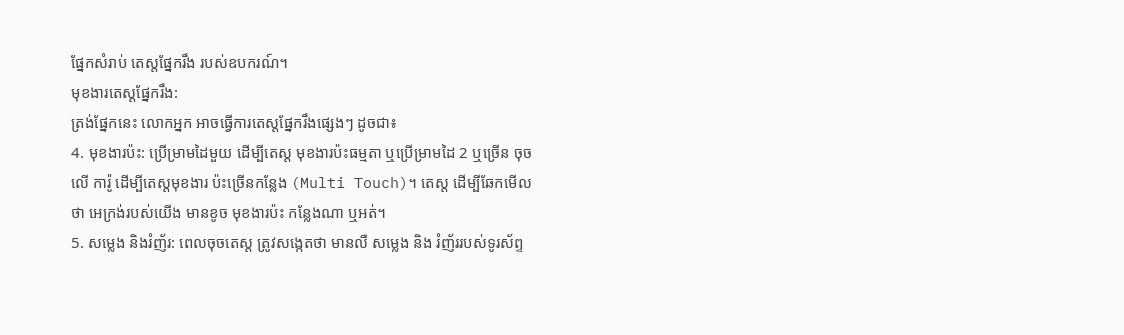ផ្នែកសំរាប់ តេស្តផ្នែករឹង របស់ឧបករណ៍។
មុខងារតេស្តផ្នែករឹង:
ត្រង់ផ្នែកនេះ លោកអ្នក អាចធ្វើការតេស្តផ្នែករឹងផ្សេងៗ ដូចជា៖
4. មុខងារប៉ះ: ប្រើម្រាមដៃមួយ ដើម្បីតេស្ត មុខងារប៉ះធម្មតា ឬប្រើម្រាមដៃ 2 ឬច្រើន ចុចលើ ការ៉ូ ដើម្បីតេស្តមុខងារ ប៉ះច្រើនកន្លែង (Multi Touch)។ តេស្ត ដើម្បីឆែកមើលថា អេក្រង់របស់យើង មានខូច មុខងារប៉ះ កន្លែងណា ឬអត់។
5. សម្លេង និងរំញ័រ: ពេលចុចតេស្ត ត្រូវសង្កេតថា មានលឺ សម្លេង និង រំញ័ររបស់ទូរស័ព្ទ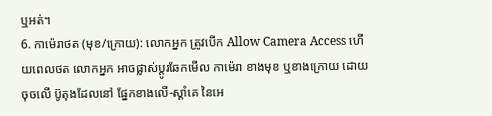ឬអត់។
6. កាម៉េរាថត (មុខ/ក្រោយ): លោកអ្នក ត្រូវបើក Allow Camera Access ហើយពេលថត លោកអ្នក អាចផ្លាស់ប្តូរឆែកមើល កាម៉េរា ខាងមុខ ឬខាងក្រោយ ដោយចុចលើ ប៊ូតុងដែលនៅ ផ្នែកខាងលើ-ស្តាំគេ នៃអេ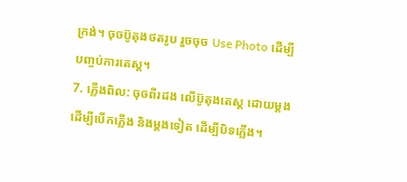ក្រង់។ ចុចប៊ូតុងថតរូប រួចចុច Use Photo ដើម្បីបញ្ចប់ការតេស្ត។
7. ភ្លើងពិល: ចុចពីរដង លើប៊ូតុងតេស្ត ដោយម្តង ដើម្បីបើកភ្លើង និងម្តងទៀត ដើម្បីបិទភ្លើង។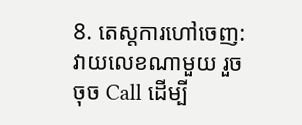8. តេស្តការហៅចេញ: វាយលេខណាមួយ រួចចុច Call ដើម្បី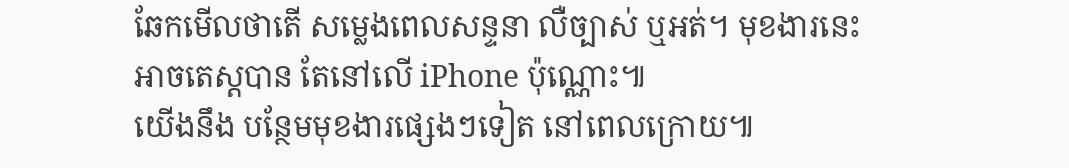ឆែកមើលថាតើ សម្លេងពេលសន្ទនា លឺច្បាស់ ឬអត់។ មុខងារនេះ អាចតេស្តបាន តែនៅលើ iPhone ប៉ុណ្ណោះ៕
យើងនឹង បន្ថែមមុខងារផ្សេងៗទៀត នៅពេលក្រោយ៕